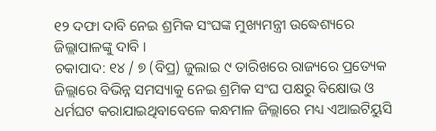୧୨ ଦଫା ଦାବି ନେଇ ଶ୍ରମିକ ସଂଘଙ୍କ ମୁଖ୍ୟମନ୍ତ୍ରୀ ଉଦ୍ଧେଶ୍ୟରେ ଜିଲ୍ଲାପାଳଙ୍କୁ ଦାବି ।
ଚକାପାଦ: ୧୪ / ୭ (ବିପ୍ର) ଜୁଲାଇ ୯ ତାରିଖରେ ରାଜ୍ୟରେ ପ୍ରତ୍ୟେକ ଜିଲ୍ଲାରେ ବିଭିନ୍ନ ସମସ୍ୟାକୁ ନେଇ ଶ୍ରମିକ ସଂଘ ପକ୍ଷରୁ ବିକ୍ଷୋଭ ଓ ଧର୍ମଘଟ କରାଯାଇଥିବାବେଳେ କନ୍ଧମାଳ ଜିଲ୍ଲାରେ ମଧ୍ୟ ଏଆଇଟିୟୁସି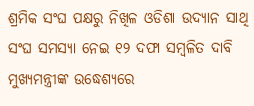ଶ୍ରମିକ ସଂଘ ପକ୍ଷରୁ ନିଖିଳ ଓଡିଶା ଉଦ୍ୟାନ ସାଥି ସଂଘ ସମସ୍ୟା ନେଇ ୧୨ ଦଫା ସମ୍ବଳିତ ଦାବି ମୁଖ୍ୟମନ୍ତ୍ରୀଙ୍କ ଉଦ୍ଧେଶ୍ୟରେ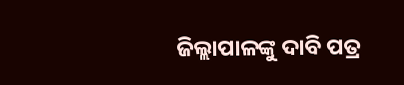ଜିଲ୍ଲାପାଳଙ୍କୁ ଦାବି ପତ୍ର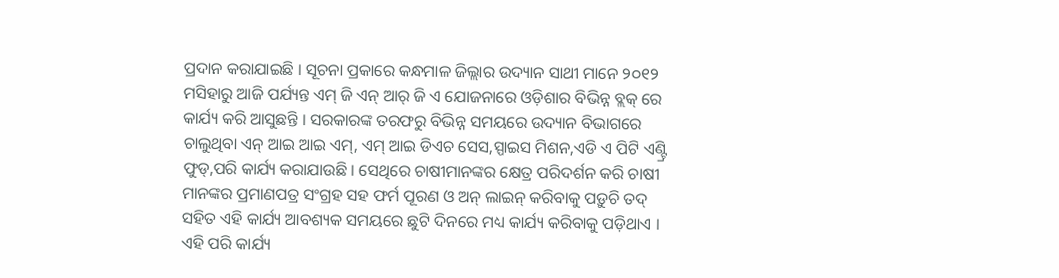ପ୍ରଦାନ କରାଯାଇଛି । ସୂଚନା ପ୍ରକାରେ କନ୍ଧମାଳ ଜିଲ୍ଲାର ଉଦ୍ୟାନ ସାଥୀ ମାନେ ୨୦୧୨ ମସିହାରୁ ଆଜି ପର୍ଯ୍ୟନ୍ତ ଏମ୍ ଜି ଏନ୍ ଆର୍ ଜି ଏ ଯୋଜନାରେ ଓଡ଼ିଶାର ବିଭିନ୍ନ ବ୍ଲକ୍ ରେ କାର୍ଯ୍ୟ କରି ଆସୁଛନ୍ତି । ସରକାରଙ୍କ ତରଫରୁ ବିଭିନ୍ନ ସମୟରେ ଉଦ୍ୟାନ ବିଭାଗରେ ଚାଲୁଥିବା ଏନ୍ ଆଇ ଆଇ ଏମ୍, ଏମ୍ ଆଇ ଡିଏଚ ସେସ,ସ୍ପାଇସ ମିଶନ,ଏଡି ଏ ପିଟି ଏଣ୍ଟ୍ରି ଫୁଡ୍,ପରି କାର୍ଯ୍ୟ କରାଯାଉଛି । ସେଥିରେ ଚାଷୀମାନଙ୍କର କ୍ଷେତ୍ର ପରିଦର୍ଶନ କରି ଚାଷୀ ମାନଙ୍କର ପ୍ରମାଣପତ୍ର ସଂଗ୍ରହ ସହ ଫର୍ମ ପୂରଣ ଓ ଅନ୍ ଲାଇନ୍ କରିବାକୁ ପଡ଼ୁଚି ତଦ୍ ସହିତ ଏହି କାର୍ଯ୍ୟ ଆବଶ୍ୟକ ସମୟରେ ଛୁଟି ଦିନରେ ମଧ୍ୟ କାର୍ଯ୍ୟ କରିବାକୁ ପଡ଼ିଥାଏ । ଏହି ପରି କାର୍ଯ୍ୟ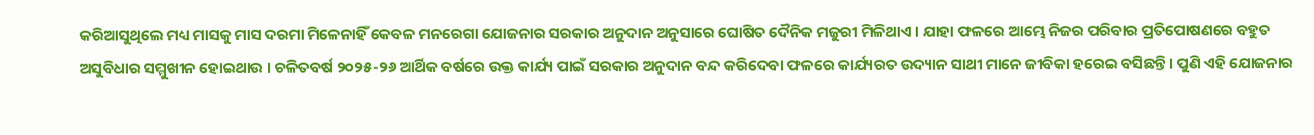କରିଆସୁଥିଲେ ମଧ୍ୟ ମାସକୁ ମାସ ଦରମା ମିଳେନାହିଁ କେବଳ ମନରେଗା ଯୋଜନାର ସରକାର ଅନୁଦାନ ଅନୁସାରେ ଘୋଷିତ ଦୈନିକ ମଜୁରୀ ମିଳିଥାଏ । ଯାହା ଫଳରେ ଆମ୍ଭେ ନିଜର ପରିବାର ପ୍ରତିପୋଷଣରେ ବହୁତ ଅସୁବିଧାର ସମ୍ମୁଖୀନ ହୋଇଥାଉ । ଚଳିତବର୍ଷ ୨୦୨୫-୨୬ ଆର୍ଥିକ ବର୍ଷରେ ଉକ୍ତ କାର୍ଯ୍ୟ ପାଇଁ ସରକାର ଅନୁଦାନ ବନ୍ଦ କରିଦେବା ଫଳରେ କାର୍ଯ୍ୟରତ ଉଦ୍ୟାନ ସାଥୀ ମାନେ ଜୀବିକା ହରେଇ ବସିଛନ୍ତି। ପୁଣି ଏହି ଯୋଜନାର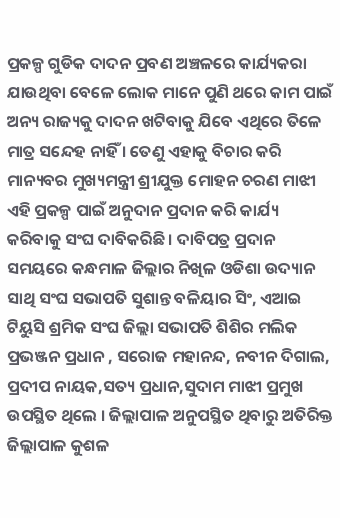ପ୍ରକଳ୍ପ ଗୁଡିକ ଦାଦନ ପ୍ରବଣ ଅଞ୍ଚଳରେ କାର୍ଯ୍ୟକରା ଯାଉଥିବା ବେଳେ ଲୋକ ମାନେ ପୁଣି ଥରେ କାମ ପାଇଁ ଅନ୍ୟ ରାଜ୍ୟକୁ ଦାଦନ ଖଟିବାକୁ ଯିବେ ଏଥିରେ ତିଳେ ମାତ୍ର ସନ୍ଦେହ ନାହିଁ । ତେଣୁ ଏହାକୁ ବିଚାର କରି ମାନ୍ୟବର ମୁଖ୍ୟମନ୍ତ୍ରୀ ଶ୍ରୀଯୁକ୍ତ ମୋହନ ଚରଣ ମାଝୀ ଏହି ପ୍ରକଳ୍ପ ପାଇଁ ଅନୁଦାନ ପ୍ରଦାନ କରି କାର୍ଯ୍ୟ କରିବାକୁ ସଂଘ ଦାବିକରିଛି । ଦାବିପତ୍ର ପ୍ରଦାନ ସମୟରେ କନ୍ଧମାଳ ଜିଲ୍ଲାର ନିଖିଳ ଓଡିଶା ଉଦ୍ୟାନ ସାଥି ସଂଘ ସଭାପତି ସୁଶାନ୍ତ ବଳିୟାର ସିଂ, ଏଆଇ ଟିୟୁସି ଶ୍ରମିକ ସଂଘ ଜିଲ୍ଲା ସଭାପତି ଶିଶିର ମଲିକ ପ୍ରଭଞ୍ଜନ ପ୍ରଧାନ , ସରୋଜ ମହାନନ୍ଦ, ନବୀନ ଦିଗାଲ, ପ୍ରଦୀପ ନାୟକ,ସତ୍ୟ ପ୍ରଧାନ,ସୁଦାମ ମାଝୀ ପ୍ରମୁଖ ଉପସ୍ଥିତ ଥିଲେ । ଜିଲ୍ଲାପାଳ ଅନୁପସ୍ଥିତ ଥିବାରୁ ଅତିରିକ୍ତ ଜିଲ୍ଲାପାଳ କୁଶଳ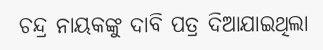ଚନ୍ଦ୍ର ନାୟକଙ୍କୁ ଦାବି ପତ୍ର ଦିଆଯାଇଥିଲା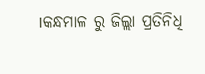।କନ୍ଧମାଳ ରୁ ଜିଲ୍ଲା ପ୍ରତିନିଧି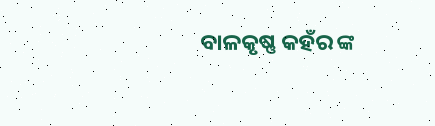ବାଳକୃଷ୍ଣ କହଁର ଙ୍କ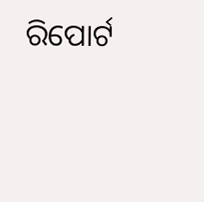ରିପୋର୍ଟ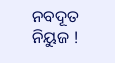ନବଦୂତ ନିୟୁଜ !